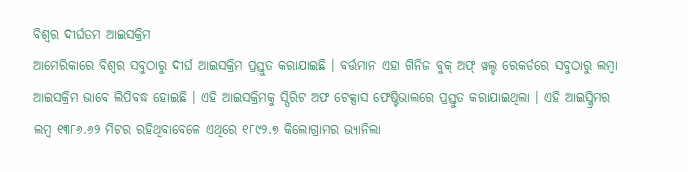ବିଶ୍ୱର ଦୀର୍ଘତମ ଆଇସକ୍ରିମ
ଆମେରିକାରେ ବିଶ୍ୱର ସବୁଠାରୁ ଦୀର୍ଘ ଆଇସକ୍ରିମ ପ୍ରସ୍ତୁତ କରାଯାଇଛି । ବର୍ତ୍ତମାନ ଏହା ଗିନିଜ ବୁକ୍ ଅଫ୍ ୱଲ୍ଡ ରେକର୍ଡରେ ସବୁଠାରୁ ଲମ୍ବା ଆଇସକ୍ରିମ ଭାବେ ଲିପିବଦ୍ଧ ହୋଇଛି । ଏହି ଆଇସକ୍ରିମକୁ ସ୍ପିରିଟ ଅଫ ଟେକ୍ସାସ ଫେଷ୍ଟିଭାଲରେ ପ୍ରସ୍ତୁତ କରାଯାଇଥିଲା । ଏହି ଆଇସ୍କ୍ରିମର ଲମ୍ବ ୧୩୮୬.୬୨ ମିଟର ରହିଥିବାବେଳେ ଏଥିରେ ୧୮୯୨.୭ କିଲୋଗ୍ରାମର ଭ୍ୟାନିଲା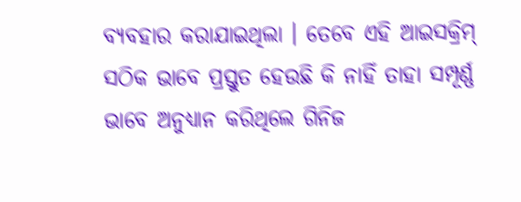ବ୍ୟବହାର କରାଯାଇଥିଲା । ତେବେ ଏହି ଆଇସକ୍ରିମ୍ ସଠିକ ଭାବେ ପ୍ରସ୍ତୁତ ହେଉଛି କି ନାହିଁ ତାହା ସମ୍ପୂର୍ଣ୍ଣ ଭାବେ ଅନୁଧ୍ୟାନ କରିଥିଲେ ଗିନିଜ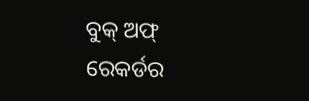ବୁକ୍ ଅଫ୍ ରେକର୍ଡର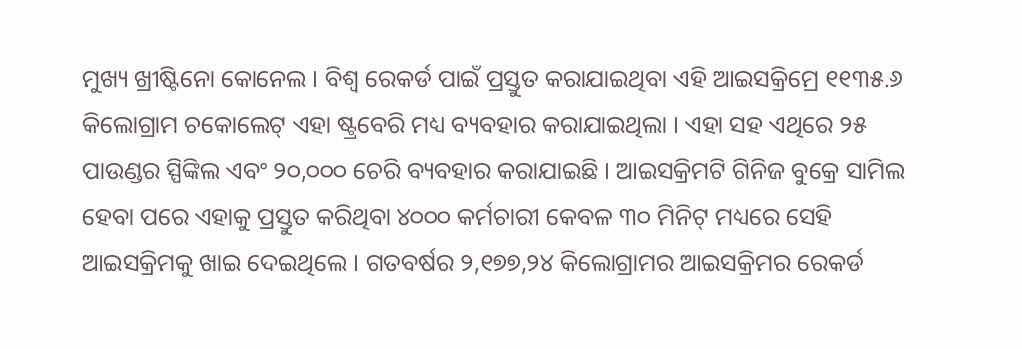ମୁଖ୍ୟ ଖ୍ରୀଷ୍ଟିନୋ କୋନେଲ । ବିଶ୍ୱ ରେକର୍ଡ ପାଇଁ ପ୍ରସ୍ତୁତ କରାଯାଇଥିବା ଏହି ଆଇସକ୍ରିମ୍ରେ ୧୧୩୫.୬ କିଲୋଗ୍ରାମ ଚକୋଲେଟ୍ ଏହା ଷ୍ଟ୍ରବେରି ମଧ୍ୟ ବ୍ୟବହାର କରାଯାଇଥିଲା । ଏହା ସହ ଏଥିରେ ୨୫ ପାଉଣ୍ଡର ସ୍ପିଙ୍କିଲ ଏବଂ ୨୦,୦୦୦ ଚେରି ବ୍ୟବହାର କରାଯାଇଛି । ଆଇସକ୍ରିମଟି ଗିନିଜ ବୁକ୍ରେ ସାମିଲ ହେବା ପରେ ଏହାକୁ ପ୍ରସ୍ତୁତ କରିଥିବା ୪୦୦୦ କର୍ମଚାରୀ କେବଳ ୩୦ ମିନିଟ୍ ମଧ୍ୟରେ ସେହି ଆଇସକ୍ରିମକୁ ଖାଇ ଦେଇଥିଲେ । ଗତବର୍ଷର ୨,୧୭୭,୨୪ କିଲୋଗ୍ରାମର ଆଇସକ୍ରିମର ରେକର୍ଡ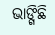ଭାଙ୍ଗିଛି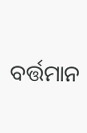ବର୍ତ୍ତମାନ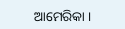ଆମେରିକା ।